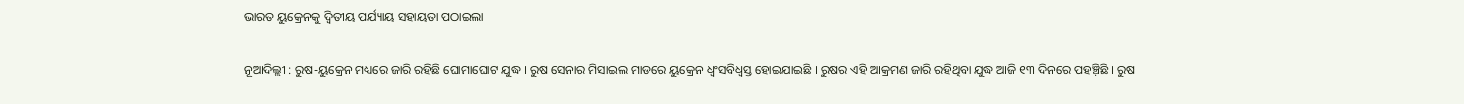ଭାରତ ୟୁକ୍ରେନକୁ ଦ୍ୱିତୀୟ ପର୍ଯ୍ୟାୟ ସହାୟତା ପଠାଇଲା

ନୂଆଦିଲ୍ଲୀ : ରୁଷ-ୟୁକ୍ରେନ ମଧ୍ୟରେ ଜାରି ରହିଛି ଘୋମାଘୋଟ ଯୁଦ୍ଧ । ରୁଷ ସେନାର ମିସାଇଲ ମାଡରେ ୟୁକ୍ରେନ ଧ୍ୱଂସବିଧ୍ୱସ୍ତ ହୋଇଯାଇଛି । ରୁଷର ଏହି ଆକ୍ରମଣ ଜାରି ରହିଥିବା ଯୁଦ୍ଧ ଆଜି ୧୩ ଦିନରେ ପହଞ୍ଚ଼ିଛି । ରୁଷ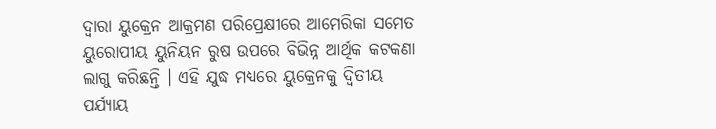ଦ୍ୱାରା ୟୁକ୍ରେନ ଆକ୍ରମଣ ପରିପ୍ରେକ୍ଷୀରେ ଆମେରିକା ସମେତ ୟୁରୋପୀୟ ୟୁନିୟନ ରୁଷ ଉପରେ ବିଭିନ୍ନ ଆର୍ଥିକ କଟକଣା ଲାଗୁ କରିଛନ୍ତି । ଏହି ଯୁଦ୍ଧ ମଧ୍ୟରେ ୟୁକ୍ରେନକୁ ଦ୍ୱିତୀୟ ପର୍ଯ୍ୟାୟ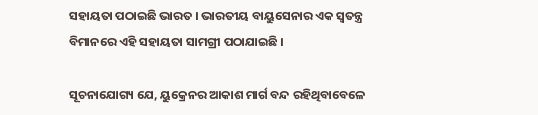ସହାୟତା ପଠାଇଛି ଭାରତ । ଭାରତୀୟ ବାୟୁସେନାର ଏକ ସ୍ୱତନ୍ତ୍ର ବିମାନରେ ଏହି ସହାୟତା ସାମଗ୍ରୀ ପଠାଯାଇଛି ।

ସୂଚନାଯୋଗ୍ୟ ଯେ, ୟୁକ୍ରେନର ଆକାଶ ମାର୍ଗ ବନ୍ଦ ରହିଥିବାବେଳେ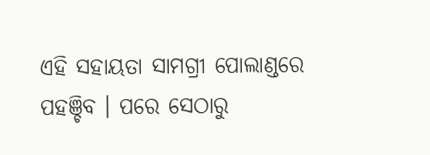ଏହି ସହାୟତା ସାମଗ୍ରୀ ପୋଲାଣ୍ଡରେ ପହଞ୍ଚିବ । ପରେ ସେଠାରୁ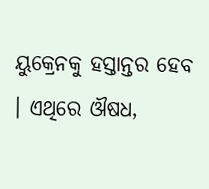ୟୁକ୍ରେନକୁ ହସ୍ତାନ୍ତର ହେବ । ଏଥିରେ ଔଷଧ,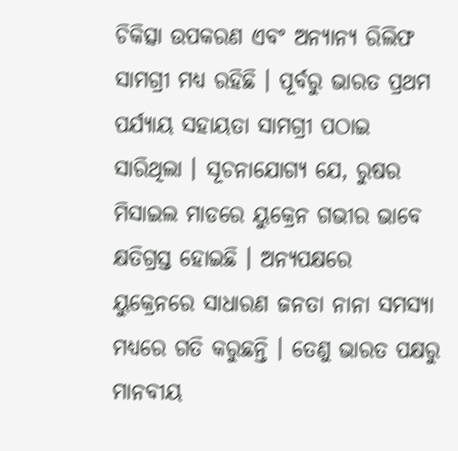ଚିକିତ୍ସା ଉପକରଣ ଏବଂ ଅନ୍ୟାନ୍ୟ ରିଲିଫ ସାମଗ୍ରୀ ମଧ୍ୟ ରହିଛି । ପୂର୍ବରୁ ଭାରତ ପ୍ରଥମ ପର୍ଯ୍ୟାୟ ସହାୟତା ସାମଗ୍ରୀ ପଠାଇ ସାରିଥିଲା । ସୂଚନାଯୋଗ୍ୟ ଯେ, ରୁଷର ମିସାଇଲ ମାଡରେ ୟୁକ୍ରେନ ଗଭୀର ଭାବେ କ୍ଷତିଗ୍ରସ୍ତ ହୋଇଛି । ଅନ୍ୟପକ୍ଷରେ ୟୁକ୍ରେନରେ ସାଧାରଣ ଜନତା ନାନା ସମସ୍ୟା ମଧ୍ୟରେ ଗତି କରୁଛନ୍ତି । ତେଣୁ ଭାରତ ପକ୍ଷରୁ ମାନବୀୟ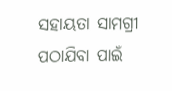ସହାୟତା ସାମଗ୍ରୀ ପଠାଯିବା ପାଇଁ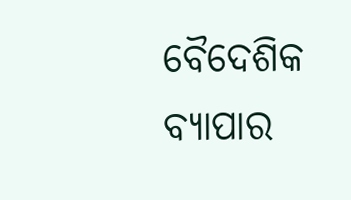ବୈଦେଶିକ ବ୍ୟାପାର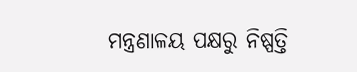ମନ୍ତ୍ରଣାଳୟ ପକ୍ଷରୁ ନିଷ୍ପତ୍ତି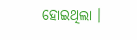ହୋଇଥିଲା ।